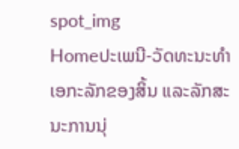spot_img
Homeປະເພນີ-ວັດທະນະທຳເອກະລັກຂອງສິ້ນ ແລະລັກສະນະການນຸ່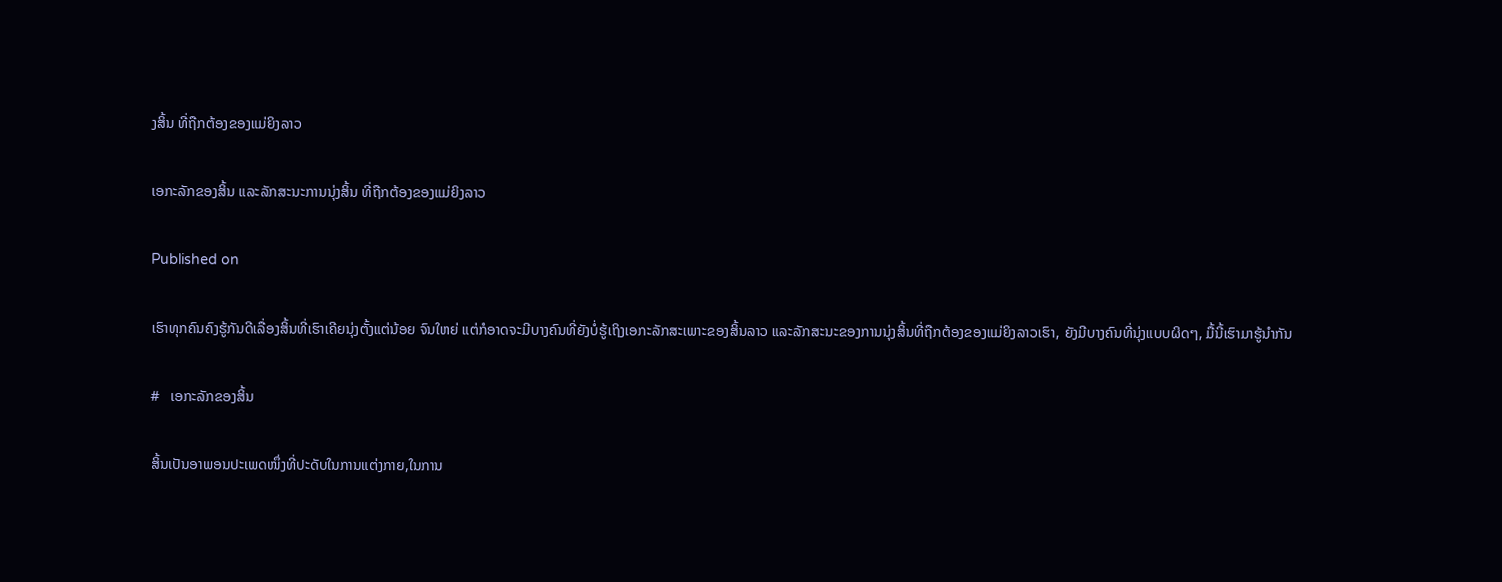ງສິ້ນ ທີ່ຖືກຕ້ອງຂອງແມ່ຍິງລາວ

ເອກະລັກຂອງສິ້ນ ແລະລັກສະນະການນຸ່ງສິ້ນ ທີ່ຖືກຕ້ອງຂອງແມ່ຍິງລາວ

Published on

ເຮົາທຸກຄົນຄົງຮູ້ກັນດີເລື່ອງສິ້ນທີ່ເຮົາເຄີຍນຸ່ງຕັ້ງແຕ່ນ້ອຍ ຈົນໃຫຍ່ ແຕ່ກໍອາດຈະມີບາງຄົນທີ່ຍັງບໍ່ຮູ້ເຖິງເອກະລັກສະເພາະຂອງສິ້ນລາວ ແລະລັກສະນະຂອງການນຸ່ງສິ້ນທີ່ຖືກຕ້ອງຂອງແມ່ຍິງລາວເຮົາ, ຍັງມີບາງຄົນທີ່ນຸ່ງແບບຜິດໆ, ມື້ນີ້ເຮົາມາຮູ້ນໍາກັນ

#   ເອກະລັກຂອງສິ້ນ

ສິ້ນເປັນອາພອນປະເພດໜຶ່ງທີ່ປະດັບໃນການແຕ່ງກາຍ,ໃນການ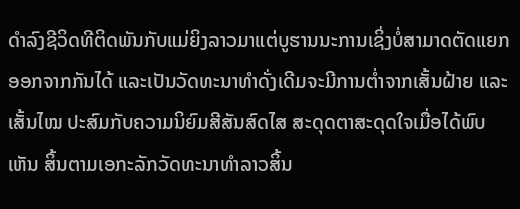ດໍາລົງຊີວິດທີຕິດພັນກັບແມ່ຍິງລາວມາແຕ່ບູຮານນະການເຊິ່ງບໍ່ສາມາດຕັດແຍກອອກຈາກກັນໄດ້ ແລະເປັນວັດທະນາທໍາດັ່ງເດີມຈະມີການຕໍ່າຈາກເສັ້ນຝ້າຍ ແລະເສັ້ນໄໝ ປະສົມກັບຄວາມນິຍົມສີສັນສົດໄສ ສະດຸດຕາສະດຸດໃຈເມື່ອໄດ້ພົບເຫັນ ສິ້ນຕາມເອກະລັກວັດທະນາທໍາລາວສິ້ນ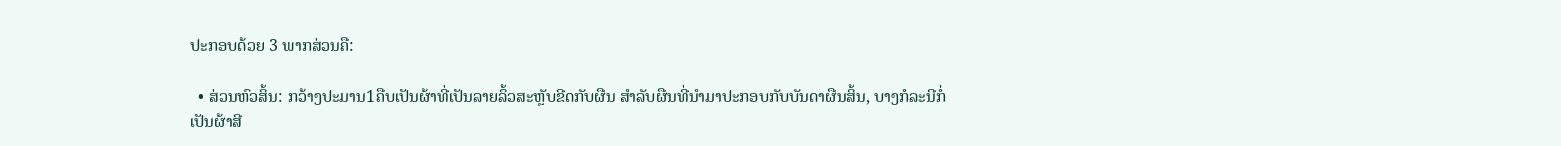ປະກອບດ້ວຍ 3 ພາກສ່ວນຄື:

  • ສ່ວນຫົວສິ້ນ: ກວ້າງປະມານ1ຄືບເປັນຜ້າທີ່ເປັນລາຍລິ້ວສະຫຼັບຂີດກັບຜືນ ສໍາລັບຜືນທີ່ນໍາມາປະກອບກັບບັນດາຜືນສິ້ນ, ບາງກໍລະນີກໍ່ເປັນຜ້າສີ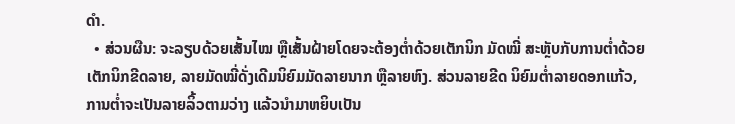ດໍາ.
  • ສ່ວນຜືນ: ຈະລຽບດ້ວຍເສັ້ນໄໝ ຫຼືເສັ້ນຝ້າຍໂດຍຈະຕ້ອງຕໍ່າດ້ວຍເຕັກນິກ ມັດໝີ່ ສະຫຼັບກັບການຕໍ່າດ້ວຍເຕັກນິກຂີດລາຍ, ລາຍມັດໝີ່ດັ່ງເດີມນິຍົມມັດລາຍນາກ ຫຼືລາຍຫົງ. ສ່ວນລາຍຂີດ ນິຍົມຕໍ່າລາຍດອກແກ້ວ, ການຕໍ່າຈະເປັນລາຍລິ້ວຕາມວ່າງ ແລ້ວນໍາມາຫຍິບເປັນ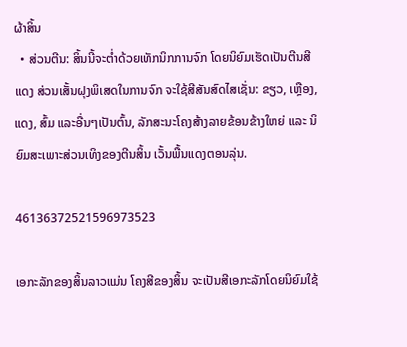ຜ້າສິ້ນ
  • ສ່ວນຕີນ: ສິ້ນນີ້ຈະຕໍ່າດ້ວຍເທັກນິກການຈົກ ໂດຍນິຍົມເຮັດເປັນຕີນສີແດງ ສ່ວນເສັ້ນຝຸງພິເສດໃນການຈົກ ຈະໃຊ້ສີສັນສົດໄສເຊັ່ນ: ຂຽວ, ເຫຼືອງ, ແດງ, ສົ້ມ ແລະອື່ນໆເປັນຕົ້ນ, ລັກສະນະໂຄງສ້າງລາຍຂ້ອນຂ້າງໃຫຍ່ ແລະ ນິຍົມສະເພາະສ່ວນເທິງຂອງຕີນສິ້ນ ເວັ້ນພື້ນແດງຕອນລຸ່ນ.

46136372521596973523

ເອກະລັກຂອງສິ້ນລາວແມ່ນ ໂຄງສີຂອງສິ້ນ ຈະເປັນສີເອກະລັກໂດຍນິຍົມໃຊ້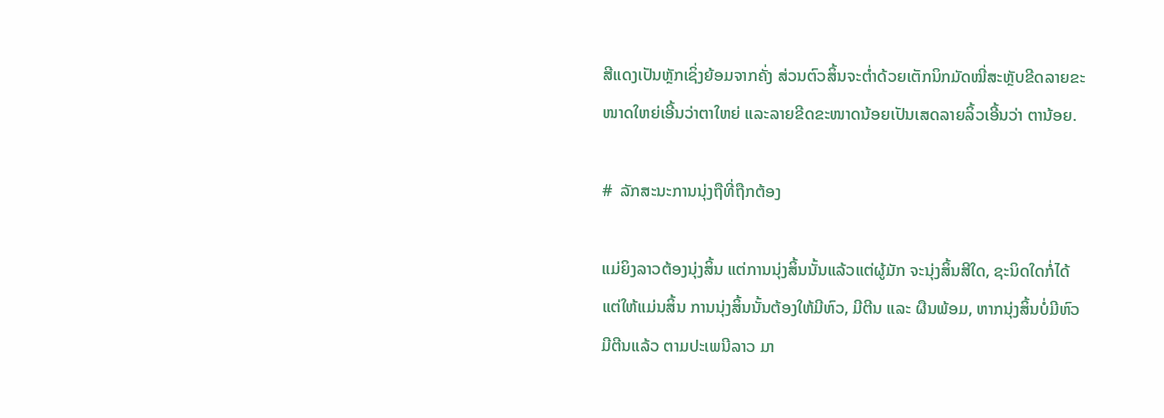ສີແດງເປັນຫຼັກເຊິ່ງຍ້ອມຈາກຄັ່ງ ສ່ວນຕົວສິ້ນຈະຕໍ່າດ້ວຍເຕັກນິກມັດໝີ່ສະຫຼັບຂີດລາຍຂະໜາດໃຫຍ່ເອີ້ນວ່າຕາໃຫຍ່ ແລະລາຍຂີດຂະໜາດນ້ອຍເປັນເສດລາຍລິ້ວເອີ້ນວ່າ ຕານ້ອຍ.

#  ລັກສະນະການນຸ່ງຖືທີ່ຖືກຕ້ອງ

ແມ່ຍິງລາວຕ້ອງນຸ່ງສິ້ນ ແຕ່ການນຸ່ງສິ້ນນັ້ນແລ້ວແຕ່ຜູ້ມັກ ຈະນຸ່ງສິ້ນສີໃດ, ຊະນິດໃດກໍ່ໄດ້ ແຕ່ໃຫ້ແມ່ນສິ້ນ ການນຸ່ງສິ້ນນັ້ນຕ້ອງໃຫ້ມີຫົວ, ມີຕີນ ແລະ ຜືນພ້ອມ, ຫາກນຸ່ງສິ້ນບໍ່ມີຫົວມີຕີນແລ້ວ ຕາມປະເພນີລາວ ມາ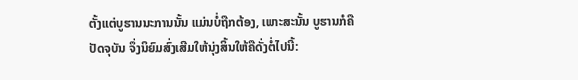ຕັ້ງແຕ່ບູຮານນະການນັ້ນ ແມ່ນບໍ່ຖືກຕ້ອງ, ເພາະສະນັ້ນ ບູຮານກໍຄືປັດຈຸບັນ ຈຶ່ງນິຍົມສົ່ງເສີມໃຫ້ນຸ່ງສິ້ນໃຫ້ຄືດັ່ງຕໍ່ໄປນີ້: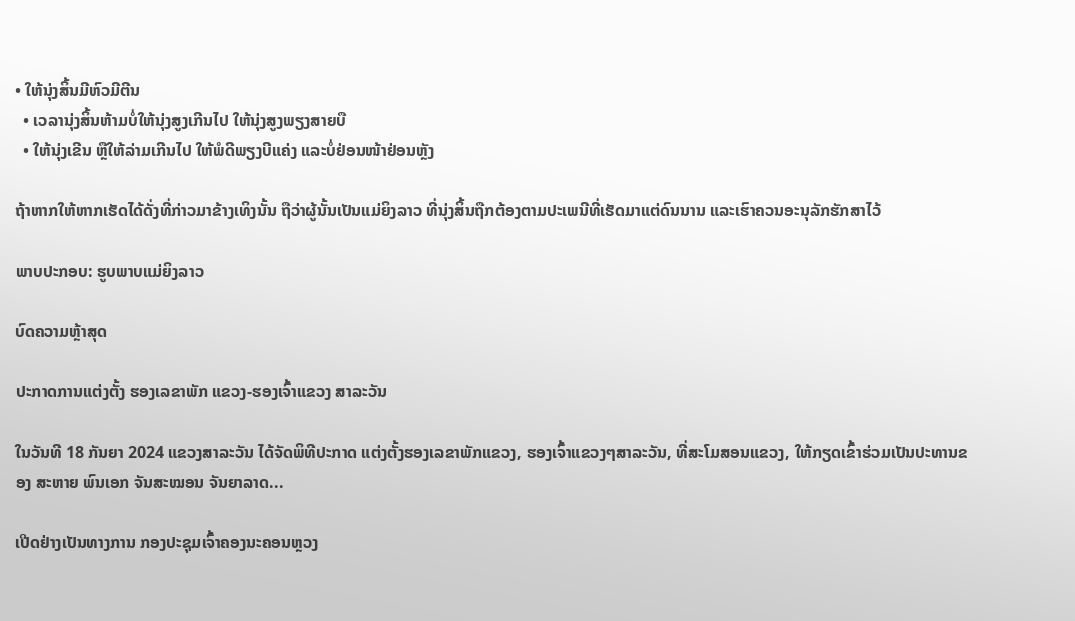• ໃຫ້ນຸ່ງສິ້ນມີຫົວມີຕີນ
  • ເວລານຸ່ງສິ້ນຫ້າມບໍ່ໃຫ້ນຸ່ງສູງເກີນໄປ ໃຫ້ນຸ່ງສູງພຽງສາຍບື
  • ໃຫ້ນຸ່ງເຂີນ ຫຼືໃຫ້ລ່າມເກີນໄປ ໃຫ້ພໍດີພຽງບີແຄ່ງ ແລະບໍ່ຢ່ອນໜ້າຢ່ອນຫຼັງ

ຖ້າຫາກໃຫ້ຫາກເຮັດໄດ້ດັ່ງທີ່ກ່າວມາຂ້າງເທິງນັ້ນ ຖືວ່າຜູ້ນັ້ນເປັນແມ່ຍິງລາວ ທີ່ນຸ່ງສິ້ນຖືກຕ້ອງຕາມປະເພນີທີ່ເຮັດມາແຕ່ດົນນານ ແລະເຮົາຄວນອະນຸລັກຮັກສາໄວ້

ພາບປະກອບ: ຮູບພາບແມ່ຍິງລາວ

ບົດຄວາມຫຼ້າສຸດ

ປະກາດການແຕ່ງຕັ້ງ ຮອງເລຂາພັກ ແຂວງ-ຮອງເຈົ້າແຂວງ ສາລະວັນ

ໃນວັນທີ 18 ກັນຍາ 2024 ແຂວງສາລະວັນ ໄດ້ຈັດພິທີປະກາດ ແຕ່ງຕັ້ງຮອງເລຂາພັກແຂວງ, ຮອງເຈົ້າແຂວງໆສາລະວັນ, ທີ່ສະໂມສອນແຂວງ, ໃຫ້ກຽດເຂົ້າຮ່ວມເປັນປະທານຂອງ ສະຫາຍ ພົນເອກ ຈັນສະໝອນ ຈັນຍາລາດ...

ເປີດຢ່າງເປັນທາງການ ກອງປະຊຸມເຈົ້າຄອງນະຄອນຫຼວງ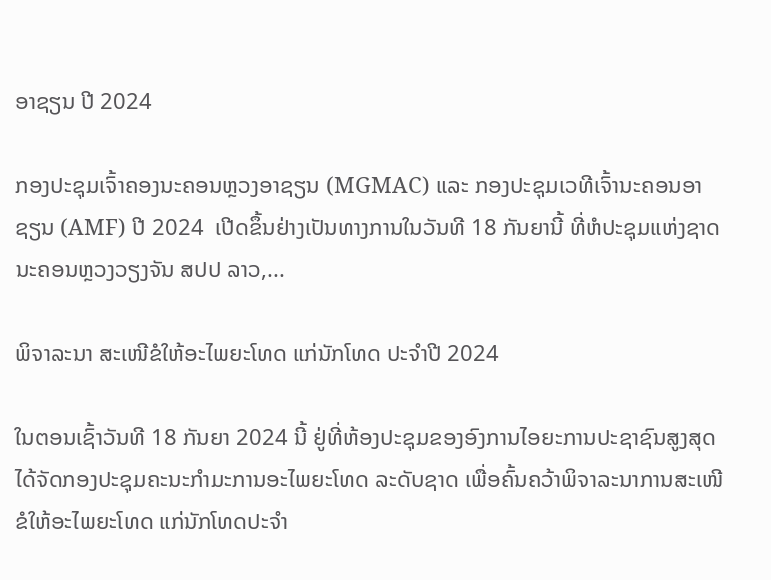ອາຊຽນ ປີ 2024

ກອງປະຊຸມເຈົ້າຄອງນະຄອນຫຼວງອາຊຽນ (MGMAC) ແລະ ກອງປະຊຸມເວທີເຈົ້ານະຄອນອາຊຽນ (AMF) ປີ 2024  ເປີດຂຶ້ນຢ່າງເປັນທາງການໃນວັນທີ 18 ກັນຍານີ້ ທີ່ຫໍປະຊຸມແຫ່ງຊາດ ນະຄອນຫຼວງວຽງຈັນ ສປປ ລາວ,...

ພິຈາລະນາ ສະເໜີຂໍໃຫ້ອະໄພຍະໂທດ ແກ່ນັກໂທດ ປະຈໍາປີ 2024

ໃນຕອນເຊົ້າວັນທີ 18 ກັນຍາ 2024 ນີ້ ຢູ່ທີ່ຫ້ອງປະຊຸມຂອງອົງການໄອຍະການປະຊາຊົນສູງສຸດ ໄດ້ຈັດກອງປະຊຸມຄະນະກໍາມະການອະໄພຍະໂທດ ລະດັບຊາດ ເພື່ອຄົ້ນຄວ້າພິຈາລະນາການສະເໜີຂໍໃຫ້ອະໄພຍະໂທດ ແກ່ນັກໂທດປະຈໍາ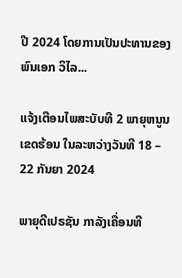ປີ 2024 ໂດຍການເປັນປະທານຂອງ ພົນເອກ ວິໄລ...

ແຈ້ງເຕືອນໄພສະບັບທີ 2 ພາຍຸຫນູນເຂດຮ້ອນ ໃນລະຫວ່າງວັນທີ 18 – 22 ກັນຍາ 2024

ພາຍຸດີເປຣຊັນ ກາລັງເຄື່ອນທີ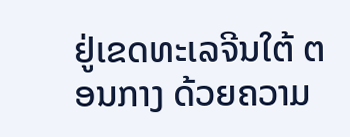ຢູ່ເຂດທະເລຈີນໃຕ້ ຕອນກາງ ດ້ວຍຄວາມ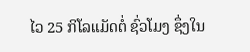ໄວ 25 ກິໂລແມັດຕໍ່ ຊົ່ວໂມງ ຊຶ່ງໃນ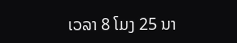ເວລາ 8 ໂມງ 25 ນາ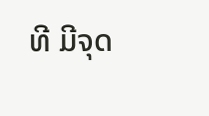ທີ ມີຈຸດ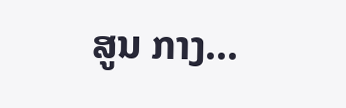ສູນ ກາງ...